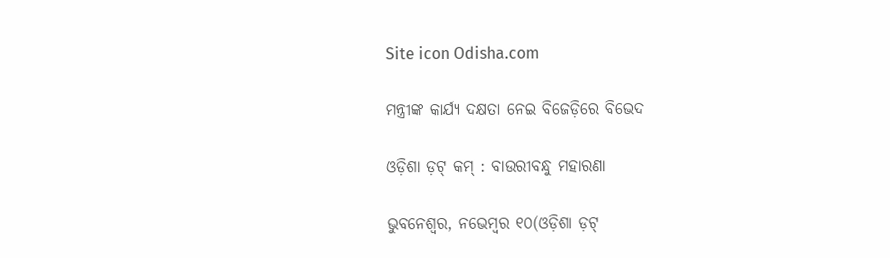Site icon Odisha.com

ମନ୍ତ୍ରୀଙ୍କ କାର୍ଯ୍ୟ ଦକ୍ଷତା ନେଇ ବିଜେଡ଼ିରେ ବିଭେଦ

ଓଡ଼ିଶା ଡ଼ଟ୍ କମ୍ : ବାଉରୀବନ୍ଧୁ ମହାରଣା

ଭୁବନେଶ୍ୱର, ନଭେମ୍ବର ୧୦(ଓଡ଼ିଶା ଡ଼ଟ୍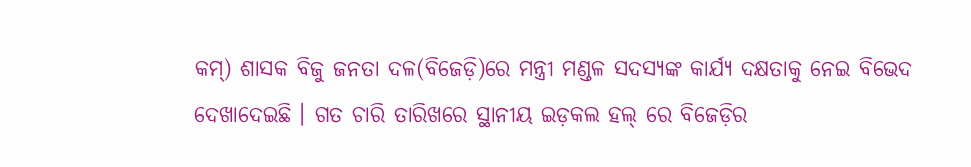କମ୍) ଶାସକ ବିଜୁ ଜନତା ଦଳ(ବିଜେଡ଼ି)ରେ ମନ୍ତ୍ରୀ ମଣ୍ଡଳ ସଦସ୍ୟଙ୍କ କାର୍ଯ୍ୟ ଦକ୍ଷତାକୁ ନେଇ ବିଭେଦ ଦେଖାଦେଇଛି । ଗତ ଚାରି ତାରିଖରେ ସ୍ଥାନୀୟ ଇଡ଼କଲ ହଲ୍ ରେ ବିଜେଡ଼ିର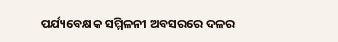ପର୍ଯ୍ୟବେକ୍ଷକ ସମ୍ମିଳନୀ ଅବସରରେ ଦଳର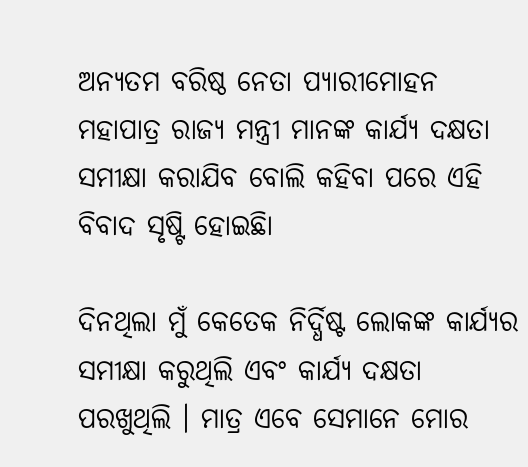ଅନ୍ୟତମ ବରିଷ୍ଠ ନେତା ପ୍ୟାରୀମୋହନ ମହାପାତ୍ର ରାଜ୍ୟ ମନ୍ତ୍ରୀ ମାନଙ୍କ କାର୍ଯ୍ୟ ଦକ୍ଷତା ସମୀକ୍ଷା କରାଯିବ ବୋଲି କହିବା ପରେ ଏହି ବିବାଦ ସୃଷ୍ଟି ହୋଇଛିା

ଦିନଥିଲା ମୁଁ କେତେକ ନିର୍ଦ୍ଧିଷ୍ଟ ଲୋକଙ୍କ କାର୍ଯ୍ୟର ସମୀକ୍ଷା କରୁଥିଲି ଏବଂ କାର୍ଯ୍ୟ ଦକ୍ଷତା ପରଖୁଥିଲି । ମାତ୍ର ଏବେ ସେମାନେ ମୋର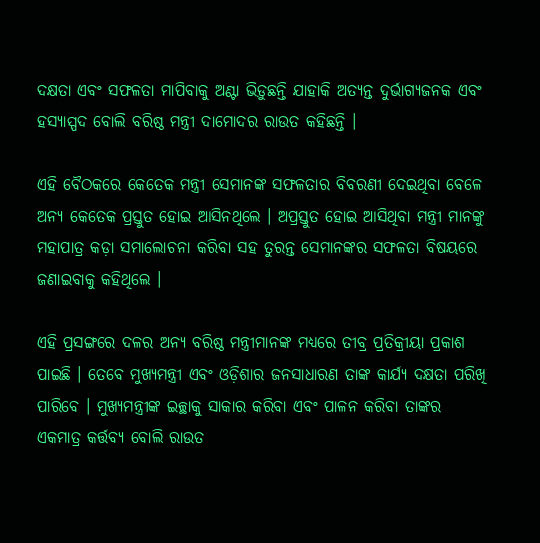ଦକ୍ଷତା ଏବଂ ସଫଳତା ମାପିବାକୁ ଅଣ୍ଟା ଭିଡ଼ୁଛନ୍ତି ଯାହାକି ଅତ୍ୟନ୍ତ ଦୁର୍ଭାଗ୍ୟଜନକ ଏବଂ ହସ୍ୟାସ୍ପଦ ବୋଲି ବରିଷ୍ଠ ମନ୍ତ୍ରୀ ଦାମୋଦର ରାଉତ କହିଛନ୍ତି ।

ଏହି ବୈଠକରେ କେତେକ ମନ୍ତ୍ରୀ ସେମାନଙ୍କ ସଫଳତାର ବିବରଣୀ ଦେଇଥିବା ବେଳେ ଅନ୍ୟ କେତେକ ପ୍ରସ୍ତୁତ ହୋଇ ଆସିନଥିଲେ । ଅପ୍ରସ୍ତୁତ ହୋଇ ଆସିଥିବା ମନ୍ତ୍ରୀ ମାନଙ୍କୁ ମହାପାତ୍ର କଡ଼ା ସମାଲୋଚନା କରିବା ସହ ତୁରନ୍ତ ସେମାନଙ୍କର ସଫଳତା ବିଷୟରେ ଜଣାଇବାକୁ କହିଥିଲେ ।

ଏହି ପ୍ରସଙ୍ଗରେ ଦଳର ଅନ୍ୟ ବରିଷ୍ଠ ମନ୍ତ୍ରୀମାନଙ୍କ ମଧ୍ୟରେ ତୀବ୍ର ପ୍ରତିକ୍ରୀୟା ପ୍ରକାଶ ପାଇଛି । ତେବେ ମୁଖ୍ୟମନ୍ତ୍ରୀ ଏବଂ ଓଡ଼ିଶାର ଜନସାଧାରଣ ତାଙ୍କ କାର୍ଯ୍ୟ ଦକ୍ଷତା ପରିଖି ପାରିବେ । ମୁଖ୍ୟମନ୍ତ୍ରୀଙ୍କ ଇଚ୍ଛାକୁ ସାକାର କରିବା ଏବଂ ପାଳନ କରିବା ତାଙ୍କର ଏକମାତ୍ର କର୍ତ୍ତବ୍ୟ ବୋଲି ରାଉତ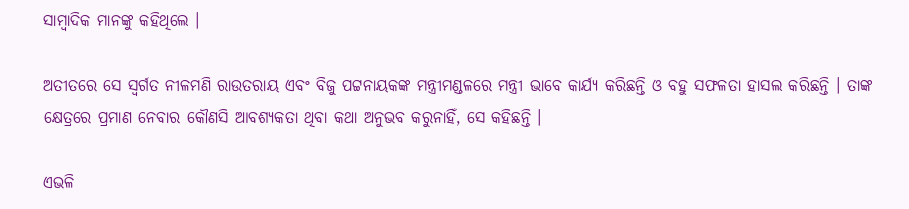ସାମ୍ବାଦିକ ମାନଙ୍କୁ କହିଥିଲେ ।

ଅତୀତରେ ସେ ସ୍ୱର୍ଗତ ନୀଳମଣି ରାଉତରାୟ ଏବଂ ବିଜୁ ପଟ୍ଟନାୟକଙ୍କ ମନ୍ତ୍ରୀମଣ୍ଡଳରେ ମନ୍ତ୍ରୀ ଭାବେ କାର୍ଯ୍ୟ କରିଛନ୍ତି ଓ ବହୁ ସଫଳତା ହାସଲ କରିଛନ୍ତି । ତାଙ୍କ କ୍ଷେତ୍ରରେ ପ୍ରମାଣ ନେବାର କୌଣସି ଆବଶ୍ୟକତା ଥିବା କଥା ଅନୁଭବ କରୁନାହିଁ, ସେ କହିଛନ୍ତି ।

ଏଭଳି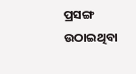ପ୍ରସଙ୍ଗ ଉଠାଇଥିବା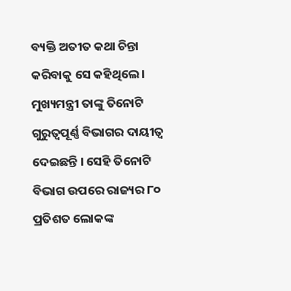ବ୍ୟକ୍ତି ଅତୀତ କଥା ଚିନ୍ତା କରିବାକୁ ସେ କହିଥିଲେ । ମୁଖ୍ୟମନ୍ତ୍ରୀ ତାଙ୍କୁ ତିନୋଟି ଗୁରୁତ୍ୱପୂର୍ଣ୍ଣ ବିଭାଗର ଦାୟୀତ୍ୱ ଦେଇଛନ୍ତି । ସେହି ତିନୋଟି ବିଭାଗ ଉପରେ ରାଜ୍ୟର ୮୦ ପ୍ରତିଶତ ଲୋକଙ୍କ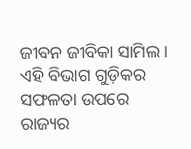ଜୀବନ ଜୀବିକା ସାମିଲ । ଏହି ବିଭାଗ ଗୁଡ଼ିକର ସଫଳତା ଉପରେ ରାଜ୍ୟର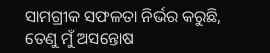ସାମଗ୍ରୀକ ସଫଳତା ନିର୍ଭର କରୁଛି, ତେଣୁ ମୁଁ ଅସନ୍ତୋଷ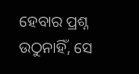ହେବାର ପ୍ରଶ୍ନ ଉଠୁନାହିଁ, ସେ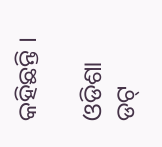କହିଛନ୍ତି ।

ଓଡିଶା ଡଟ୍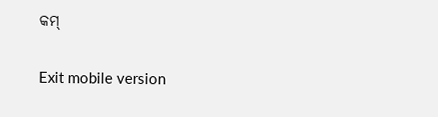କମ୍

Exit mobile version